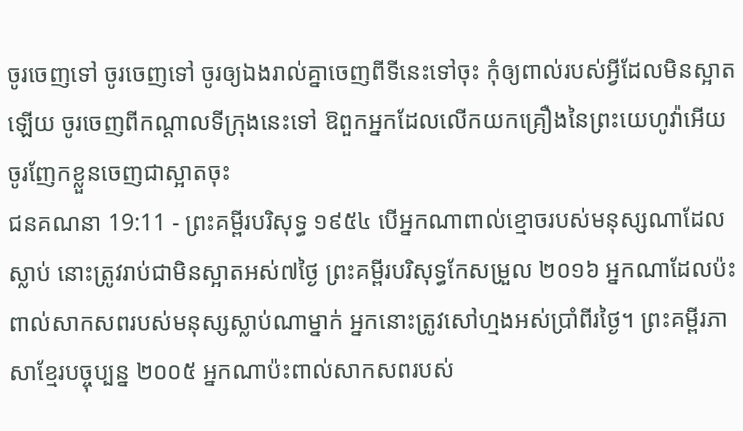ចូរចេញទៅ ចូរចេញទៅ ចូរឲ្យឯងរាល់គ្នាចេញពីទីនេះទៅចុះ កុំឲ្យពាល់របស់អ្វីដែលមិនស្អាតឡើយ ចូរចេញពីកណ្តាលទីក្រុងនេះទៅ ឱពួកអ្នកដែលលើកយកគ្រឿងនៃព្រះយេហូវ៉ាអើយ ចូរញែកខ្លួនចេញជាស្អាតចុះ
ជនគណនា 19:11 - ព្រះគម្ពីរបរិសុទ្ធ ១៩៥៤ បើអ្នកណាពាល់ខ្មោចរបស់មនុស្សណាដែលស្លាប់ នោះត្រូវរាប់ជាមិនស្អាតអស់៧ថ្ងៃ ព្រះគម្ពីរបរិសុទ្ធកែសម្រួល ២០១៦ អ្នកណាដែលប៉ះពាល់សាកសពរបស់មនុស្សស្លាប់ណាម្នាក់ អ្នកនោះត្រូវសៅហ្មងអស់ប្រាំពីរថ្ងៃ។ ព្រះគម្ពីរភាសាខ្មែរបច្ចុប្បន្ន ២០០៥ អ្នកណាប៉ះពាល់សាកសពរបស់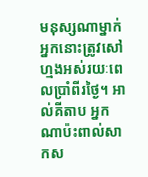មនុស្សណាម្នាក់ អ្នកនោះត្រូវសៅហ្មងអស់រយៈពេលប្រាំពីរថ្ងៃ។ អាល់គីតាប អ្នកណាប៉ះពាល់សាកស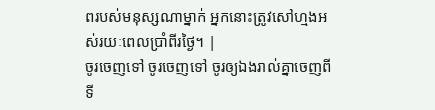ពរបស់មនុស្សណាម្នាក់ អ្នកនោះត្រូវសៅហ្មងអស់រយៈពេលប្រាំពីរថ្ងៃ។ |
ចូរចេញទៅ ចូរចេញទៅ ចូរឲ្យឯងរាល់គ្នាចេញពីទី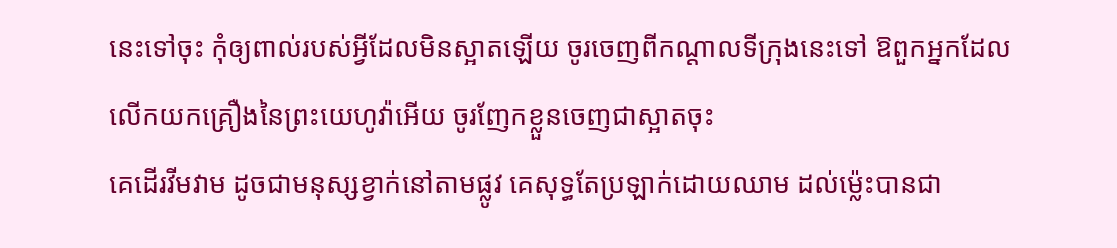នេះទៅចុះ កុំឲ្យពាល់របស់អ្វីដែលមិនស្អាតឡើយ ចូរចេញពីកណ្តាលទីក្រុងនេះទៅ ឱពួកអ្នកដែលលើកយកគ្រឿងនៃព្រះយេហូវ៉ាអើយ ចូរញែកខ្លួនចេញជាស្អាតចុះ
គេដើរវីមវាម ដូចជាមនុស្សខ្វាក់នៅតាមផ្លូវ គេសុទ្ធតែប្រឡាក់ដោយឈាម ដល់ម៉្លេះបានជា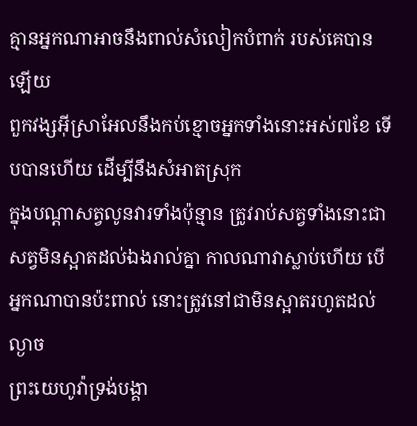គ្មានអ្នកណាអាចនឹងពាល់សំលៀកបំពាក់ របស់គេបានឡើយ
ពួកវង្សអ៊ីស្រាអែលនឹងកប់ខ្មោចអ្នកទាំងនោះអស់៧ខែ ទើបបានហើយ ដើម្បីនឹងសំអាតស្រុក
ក្នុងបណ្តាសត្វលូនវារទាំងប៉ុន្មាន ត្រូវរាប់សត្វទាំងនោះជាសត្វមិនស្អាតដល់ឯងរាល់គ្នា កាលណាវាស្លាប់ហើយ បើអ្នកណាបានប៉ះពាល់ នោះត្រូវនៅជាមិនស្អាតរហូតដល់ល្ងាច
ព្រះយេហូវ៉ាទ្រង់បង្គា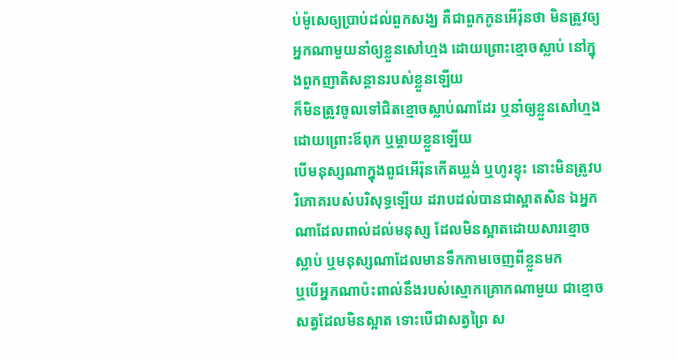ប់ម៉ូសេឲ្យប្រាប់ដល់ពួកសង្ឃ គឺជាពួកកូនអើរ៉ុនថា មិនត្រូវឲ្យអ្នកណាមួយនាំឲ្យខ្លួនសៅហ្មង ដោយព្រោះខ្មោចស្លាប់ នៅក្នុងពួកញាតិសន្តានរបស់ខ្លួនឡើយ
ក៏មិនត្រូវចូលទៅជិតខ្មោចស្លាប់ណាដែរ ឬនាំឲ្យខ្លួនសៅហ្មង ដោយព្រោះឪពុក ឬម្តាយខ្លួនឡើយ
បើមនុស្សណាក្នុងពូជអើរ៉ុនកើតឃ្លង់ ឬហូរខ្ទុះ នោះមិនត្រូវបរិភោគរបស់បរិសុទ្ធឡើយ ដរាបដល់បានជាស្អាតសិន ឯអ្នកណាដែលពាល់ដល់មនុស្ស ដែលមិនស្អាតដោយសារខ្មោចស្លាប់ ឬមនុស្សណាដែលមានទឹកកាមចេញពីខ្លួនមក
ឬបើអ្នកណាប៉ះពាល់នឹងរបស់ស្មោកគ្រោកណាមួយ ជាខ្មោចសត្វដែលមិនស្អាត ទោះបើជាសត្វព្រៃ ស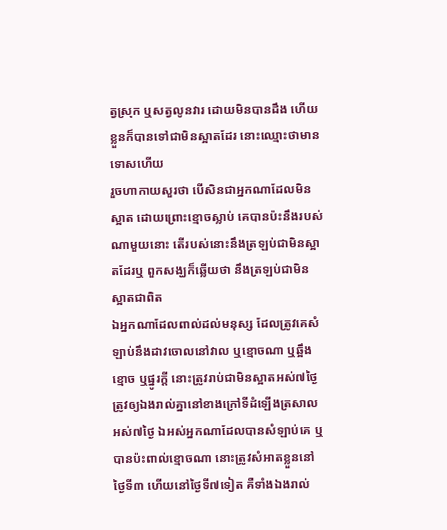ត្វស្រុក ឬសត្វលូនវារ ដោយមិនបានដឹង ហើយខ្លួនក៏បានទៅជាមិនស្អាតដែរ នោះឈ្មោះថាមានទោសហើយ
រួចហាកាយសួរថា បើសិនជាអ្នកណាដែលមិនស្អាត ដោយព្រោះខ្មោចស្លាប់ គេបានប៉ះនឹងរបស់ណាមួយនោះ តើរបស់នោះនឹងត្រឡប់ជាមិនស្អាតដែរឬ ពួកសង្ឃក៏ឆ្លើយថា នឹងត្រឡប់ជាមិនស្អាតជាពិត
ឯអ្នកណាដែលពាល់ដល់មនុស្ស ដែលត្រូវគេសំឡាប់នឹងដាវចោលនៅវាល ឬខ្មោចណា ឬឆ្អឹងខ្មោច ឬផ្នូរក្តី នោះត្រូវរាប់ជាមិនស្អាតអស់៧ថ្ងៃ
ត្រូវឲ្យឯងរាល់គ្នានៅខាងក្រៅទីដំឡើងត្រសាលអស់៧ថ្ងៃ ឯអស់អ្នកណាដែលបានសំឡាប់គេ ឬបានប៉ះពាល់ខ្មោចណា នោះត្រូវសំអាតខ្លួននៅថ្ងៃទី៣ ហើយនៅថ្ងៃទី៧ទៀត គឺទាំងឯងរាល់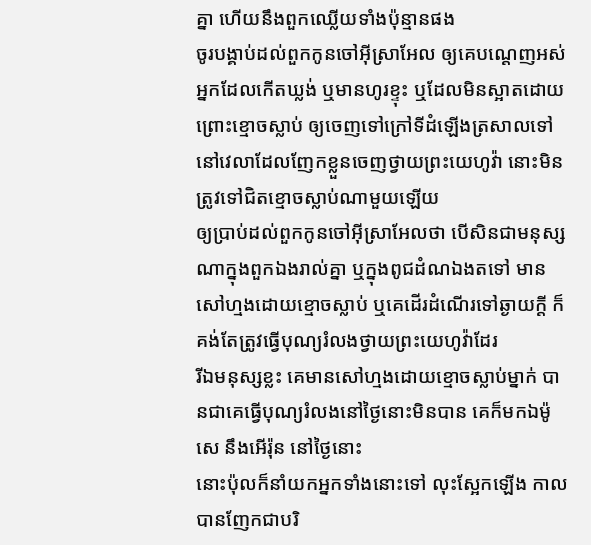គ្នា ហើយនឹងពួកឈ្លើយទាំងប៉ុន្មានផង
ចូរបង្គាប់ដល់ពួកកូនចៅអ៊ីស្រាអែល ឲ្យគេបណ្តេញអស់អ្នកដែលកើតឃ្លង់ ឬមានហូរខ្ទុះ ឬដែលមិនស្អាតដោយព្រោះខ្មោចស្លាប់ ឲ្យចេញទៅក្រៅទីដំឡើងត្រសាលទៅ
នៅវេលាដែលញែកខ្លួនចេញថ្វាយព្រះយេហូវ៉ា នោះមិនត្រូវទៅជិតខ្មោចស្លាប់ណាមួយឡើយ
ឲ្យប្រាប់ដល់ពួកកូនចៅអ៊ីស្រាអែលថា បើសិនជាមនុស្សណាក្នុងពួកឯងរាល់គ្នា ឬក្នុងពូជដំណឯងតទៅ មានសៅហ្មងដោយខ្មោចស្លាប់ ឬគេដើរដំណើរទៅឆ្ងាយក្តី ក៏គង់តែត្រូវធ្វើបុណ្យរំលងថ្វាយព្រះយេហូវ៉ាដែរ
រីឯមនុស្សខ្លះ គេមានសៅហ្មងដោយខ្មោចស្លាប់ម្នាក់ បានជាគេធ្វើបុណ្យរំលងនៅថ្ងៃនោះមិនបាន គេក៏មកឯម៉ូសេ នឹងអើរ៉ុន នៅថ្ងៃនោះ
នោះប៉ុលក៏នាំយកអ្នកទាំងនោះទៅ លុះស្អែកឡើង កាលបានញែកជាបរិ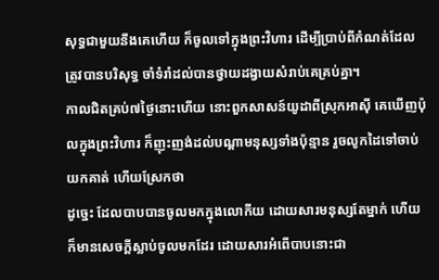សុទ្ធជាមួយនឹងគេហើយ ក៏ចូលទៅក្នុងព្រះវិហារ ដើម្បីប្រាប់ពីកំណត់ដែលត្រូវបានបរិសុទ្ធ ចាំទំរាំដល់បានថ្វាយដង្វាយសំរាប់គេគ្រប់គ្នា។
កាលជិតគ្រប់៧ថ្ងៃនោះហើយ នោះពួកសាសន៍យូដាពីស្រុកអាស៊ី គេឃើញប៉ុលក្នុងព្រះវិហារ ក៏ញុះញង់ដល់បណ្តាមនុស្សទាំងប៉ុន្មាន រួចលូកដៃទៅចាប់យកគាត់ ហើយស្រែកថា
ដូច្នេះ ដែលបាបបានចូលមកក្នុងលោកីយ ដោយសារមនុស្សតែម្នាក់ ហើយក៏មានសេចក្ដីស្លាប់ចូលមកដែរ ដោយសារអំពើបាបនោះជា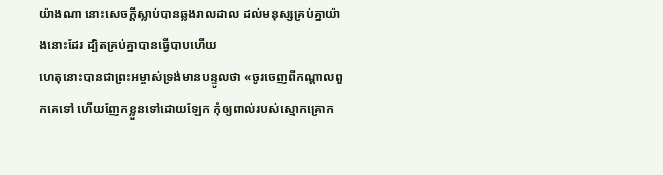យ៉ាងណា នោះសេចក្ដីស្លាប់បានឆ្លងរាលដាល ដល់មនុស្សគ្រប់គ្នាយ៉ាងនោះដែរ ដ្បិតគ្រប់គ្នាបានធ្វើបាបហើយ
ហេតុនោះបានជាព្រះអម្ចាស់ទ្រង់មានបន្ទូលថា «ចូរចេញពីកណ្តាលពួកគេទៅ ហើយញែកខ្លួនទៅដោយឡែក កុំឲ្យពាល់របស់ស្មោកគ្រោក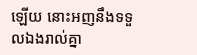ឡើយ នោះអញនឹងទទួលឯងរាល់គ្នា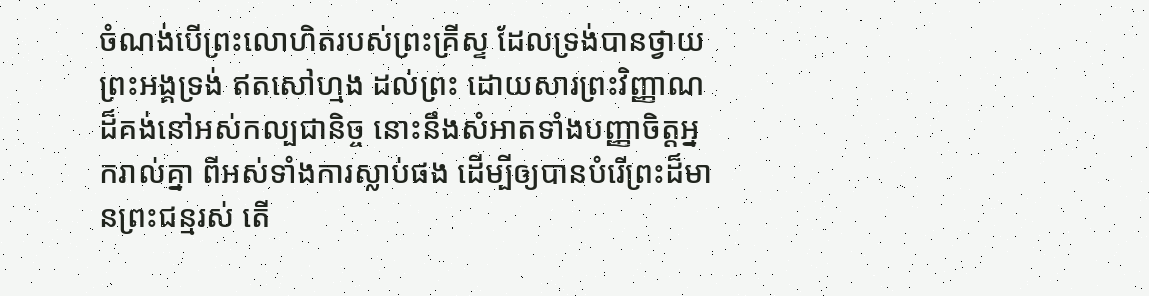ចំណង់បើព្រះលោហិតរបស់ព្រះគ្រីស្ទ ដែលទ្រង់បានថ្វាយព្រះអង្គទ្រង់ ឥតសៅហ្មង ដល់ព្រះ ដោយសារព្រះវិញ្ញាណដ៏គង់នៅអស់កល្បជានិច្ច នោះនឹងសំអាតទាំងបញ្ញាចិត្តអ្នករាល់គ្នា ពីអស់ទាំងការស្លាប់ផង ដើម្បីឲ្យបានបំរើព្រះដ៏មានព្រះជន្មរស់ តើ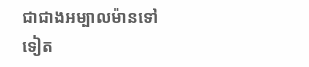ជាជាងអម្បាលម៉ានទៅទៀត